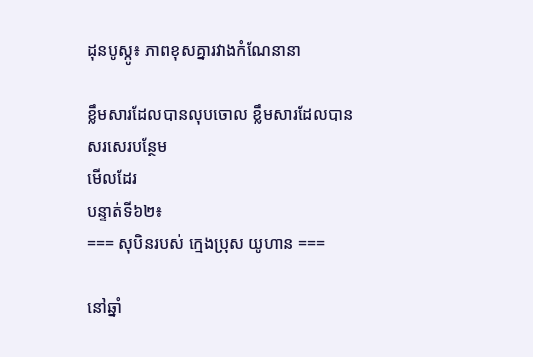ដុនបូស្កូ៖ ភាពខុសគ្នារវាងកំណែនានា

ខ្លឹមសារដែលបានលុបចោល ខ្លឹមសារដែលបានសរសេរបន្ថែម
មើលដែរ
បន្ទាត់ទី៦២៖
=== សុបិនរបស់ ក្មេងប្រុស យូហាន ===

នៅឆ្នាំ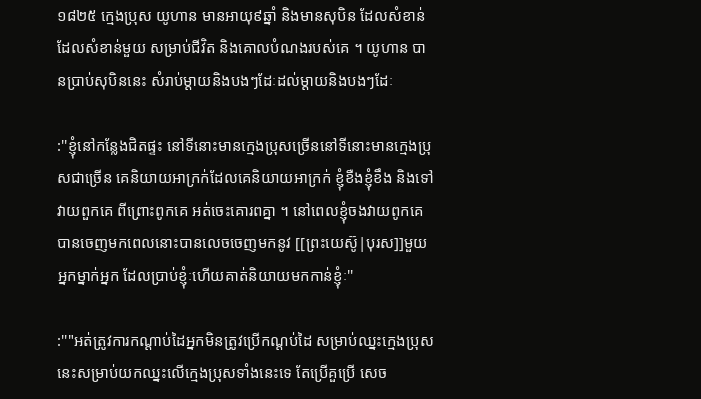១៨២៥ ក្មេងប្រុស យូហាន មានអាយុ៩ឆ្នាំ និងមានសុបិន ដែលសំខាន់ដែលសំខាន់មួយ សម្រាប់ជីវិត និងគោលបំណងរបស់គេ ។ យូហាន បានប្រាប់សុបិននេះ សំរាប់ម្ដាយនិងបងៗដែៈដល់ម្ដាយនិងបងៗដែៈ

:''ខ្ញុំនៅកន្លែងជិតផ្ទះ នៅទីនោះមានក្មេងប្រុសច្រើននៅទីនោះមានក្មេងប្រុសជាច្រើន គេនិយាយអាក្រក់ដែលគេនិយាយអាក្រក់ ខ្ញុំខឺងខ្ញុំខឹង និងទៅវាយពួកគេ ពីព្រោះពូកគេ អត់ចេះគោរពគ្នា ។ នៅពេលខ្ញុំចងវាយពូកគេ បានចេញមកពេលនោះបានលេចចេញមកនូវ [[ព្រះយេស៊ូ|បុរស]]មួយអ្នកម្នាក់អ្នក ដែលប្រាប់ខ្ញុំៈហើយគាត់និយាយមកកាន់ខ្ញុំៈ''

:''"អត់ត្រូវការកណ្តាប់ដៃអ្នកមិនត្រូវប្រើកណ្តប់ដៃ សម្រាប់ឈ្នះក្មេងប្រុសនេះសម្រាប់យកឈ្នះលើក្មេងប្រុសទាំងនេះទេ តែប្រើគួប្រើ សេច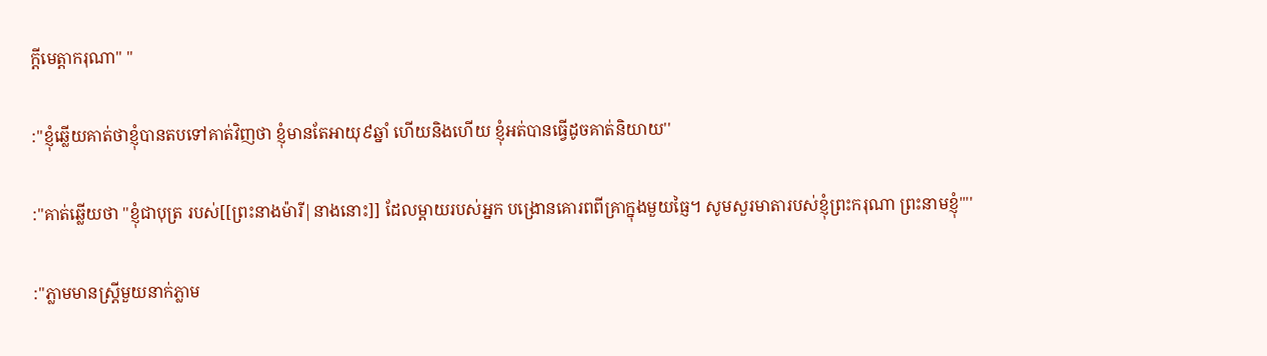ក្ដីមេត្តាករុណា" ''

:''ខ្ញុំឆ្លើយគាត់ថាខ្ញុំបានតបទៅគាត់វិញថា ខ្ញុំមានតែអាយុ៩ឆ្នាំ ហើយនិងហើយ ខ្ញុំអត់បានធ្វើដូចគាត់និយាយ''

:''គាត់ឆ្លើយថា "ខ្ញុំជាបុត្រ របស់[[ព្រះនាងម៉ារី|នាងនោះ]] ដែលម្ដាយរបស់អ្នក បង្រោនគោរពពីគ្រាក្នុងមួយធ្ញៃ។ សូមសួរមាតារបស់ខ្ញុំព្រះករុណា ព្រះនាមខ្ញុំ"''

:''ភ្លាមមានស្រ្តីមួយនាក់ភ្លាម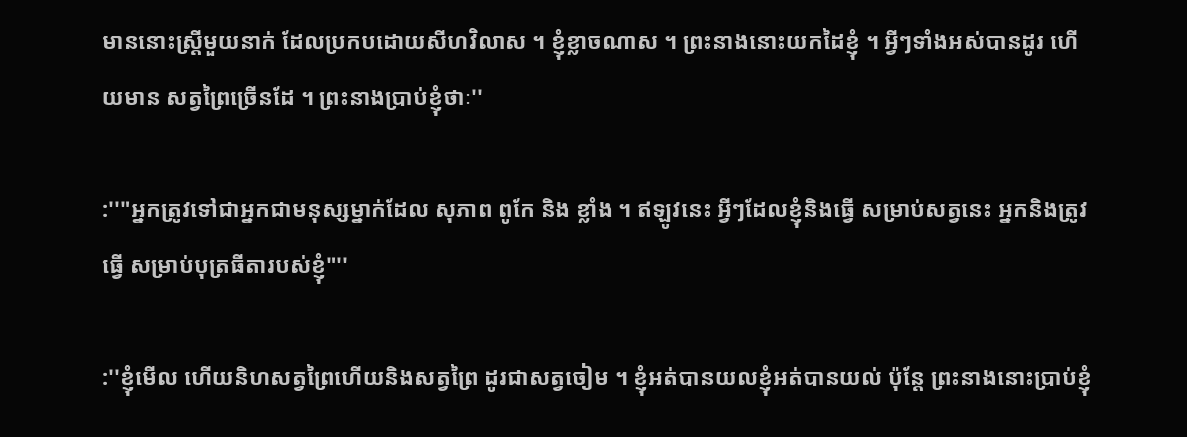មាននោះស្រ្តីមួយនាក់ ដែលប្រកបដោយសីហវិលាស ។ ខ្ញុំខ្លាចណាស ។ ព្រះនាងនោះយកដៃខ្ញុំ ។ អ្វីៗទាំងអស់បានដូរ ហើយមាន សត្វព្រៃច្រើនដែ ។ ព្រះនាងប្រាប់ខ្ញុំថាៈ''

:''"អ្នកត្រូវទៅជាអ្នកជាមនុស្សម្នាក់ដែល សុភាព ពូកែ និង ខ្លាំង ។ ឥឡូវនេះ អី្វៗដែលខ្ញុំនិងធ្វើ សម្រាប់សត្វនេះ អ្នកនិងត្រូវធ្វើ សម្រាប់បុត្រធីតារបស់ខ្ញុំ"''

:''ខ្ញុំមើល ហើយនិហសត្វព្រៃហើយនិងសត្វព្រៃ ដូរជាសត្វចៀម ។ ខ្ញុំអត់បានយលខ្ញុំអត់បានយល់ ប៉ុន្តែ ព្រះនាងនោះប្រាប់ខ្ញុំ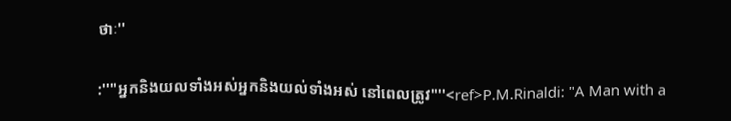ថាៈ''

:''"អ្នកនិងយលទាំងអស់អ្នកនិងយល់ទាំងអស់ នៅពេលត្រូវ"''<ref>P.M.Rinaldi: "A Man with a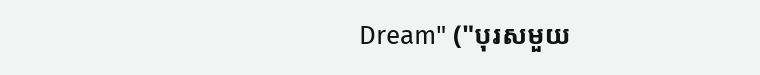Dream" ("បុរសមួយ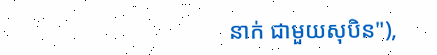នាក់ ជាមួយសុបិន"),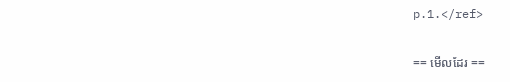p.1.</ref>

== មើលដែរ ==